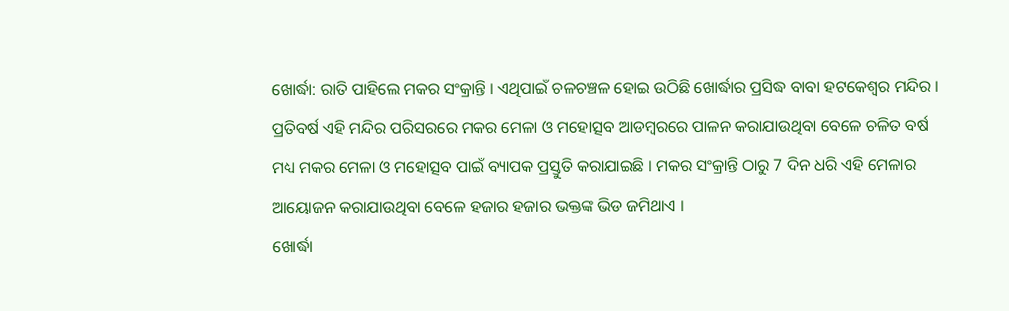ଖୋର୍ଦ୍ଧା: ରାତି ପାହିଲେ ମକର ସଂକ୍ରାନ୍ତି । ଏଥିପାଇଁ ଚଳଚଞ୍ଚଳ ହୋଇ ଉଠିଛି ଖୋର୍ଦ୍ଧାର ପ୍ରସିଦ୍ଧ ବାବା ହଟକେଶ୍ୱର ମନ୍ଦିର । ପ୍ରତିବର୍ଷ ଏହି ମନ୍ଦିର ପରିସରରେ ମକର ମେଳା ଓ ମହୋତ୍ସବ ଆଡମ୍ବରରେ ପାଳନ କରାଯାଉଥିବା ବେଳେ ଚଳିତ ବର୍ଷ ମଧ୍ୟ ମକର ମେଳା ଓ ମହୋତ୍ସବ ପାଇଁ ବ୍ୟାପକ ପ୍ରସ୍ତୁତି କରାଯାଇଛି । ମକର ସଂକ୍ରାନ୍ତି ଠାରୁ 7 ଦିନ ଧରି ଏହି ମେଳାର ଆୟୋଜନ କରାଯାଉଥିବା ବେଳେ ହଜାର ହଜାର ଭକ୍ତଙ୍କ ଭିଡ ଜମିଥାଏ ।
ଖୋର୍ଦ୍ଧା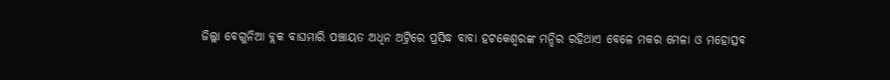ଜିଲ୍ଲା ବେଗୁନିଆ ବ୍ଲକ ବାଘମାରି ପଞ୍ଚାୟତ ଅଧିନ ଅଟ୍ରିରେ ପ୍ରସିଦ୍ଧ ବାବା ହଟକେଶ୍ୱରଙ୍କ ମନ୍ଦିର ରହିଥାଏ ବେଳେ ମକର ମେଳା ଓ ମହୋତ୍ସବ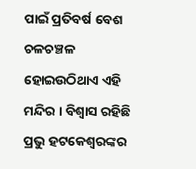ପାଇଁ ପ୍ରତିବର୍ଷ ବେଶ ଚଳଚଞ୍ଚଳ ହୋଇଉଠିଥାଏ ଏହି ମନ୍ଦିର । ବିଶ୍ୱାସ ରହିଛି ପ୍ରଭୁ ହଟକେଶ୍ୱରଙ୍କର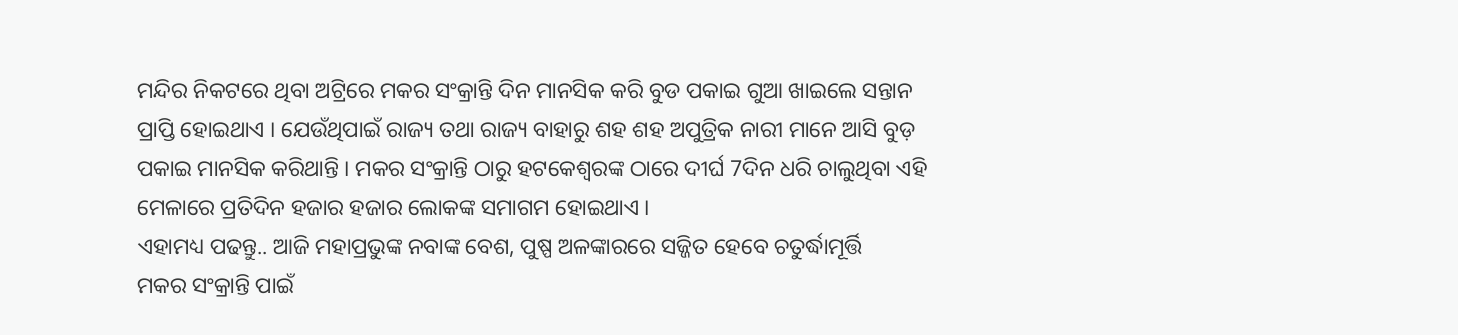ମନ୍ଦିର ନିକଟରେ ଥିବା ଅଟ୍ରିରେ ମକର ସଂକ୍ରାନ୍ତି ଦିନ ମାନସିକ କରି ବୁଡ ପକାଇ ଗୁଆ ଖାଇଲେ ସନ୍ତାନ ପ୍ରାପ୍ତି ହୋଇଥାଏ । ଯେଉଁଥିପାଇଁ ରାଜ୍ୟ ତଥା ରାଜ୍ୟ ବାହାରୁ ଶହ ଶହ ଅପୁତ୍ରିକ ନାରୀ ମାନେ ଆସି ବୁଡ଼ ପକାଇ ମାନସିକ କରିଥାନ୍ତି । ମକର ସଂକ୍ରାନ୍ତି ଠାରୁ ହଟକେଶ୍ୱରଙ୍କ ଠାରେ ଦୀର୍ଘ 7ଦିନ ଧରି ଚାଲୁଥିବା ଏହି ମେଳାରେ ପ୍ରତିଦିନ ହଜାର ହଜାର ଲୋକଙ୍କ ସମାଗମ ହୋଇଥାଏ ।
ଏହାମଧ୍ୟ ପଢନ୍ତୁ.. ଆଜି ମହାପ୍ରଭୁଙ୍କ ନବାଙ୍କ ବେଶ, ପୁଷ୍ପ ଅଳଙ୍କାରରେ ସଜ୍ଜିତ ହେବେ ଚତୁର୍ଦ୍ଧାମୂର୍ତ୍ତି
ମକର ସଂକ୍ରାନ୍ତି ପାଇଁ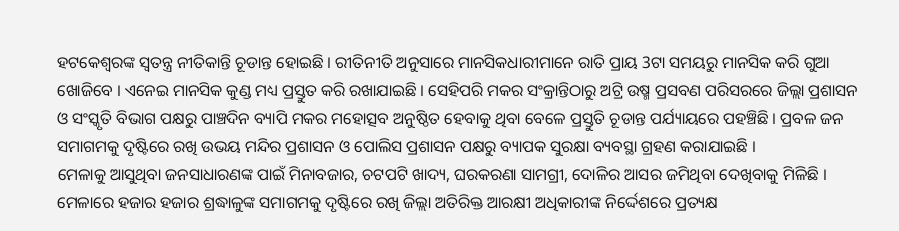ହଟକେଶ୍ୱରଙ୍କ ସ୍ୱତନ୍ତ୍ର ନୀତିକାନ୍ତି ଚୂଡାନ୍ତ ହୋଇଛି । ରୀତିନୀତି ଅନୁସାରେ ମାନସିକଧାରୀମାନେ ରାତି ପ୍ରାୟ 3ଟା ସମୟରୁ ମାନସିକ କରି ଗୁଆ ଖୋଜିବେ । ଏନେଇ ମାନସିକ କୁଣ୍ଡ ମଧ୍ୟ ପ୍ରସ୍ତୁତ କରି ରଖାଯାଇଛି । ସେହିପରି ମକର ସଂକ୍ରାନ୍ତିଠାରୁ ଅଟ୍ରି ଉଷ୍ମ ପ୍ରସବଣ ପରିସରରେ ଜିଲ୍ଲା ପ୍ରଶାସନ ଓ ସଂସ୍କୃତି ବିଭାଗ ପକ୍ଷରୁ ପାଞ୍ଚଦିନ ବ୍ୟାପି ମକର ମହୋତ୍ସବ ଅନୁଷ୍ଠିତ ହେବାକୁ ଥିବା ବେଳେ ପ୍ରସ୍ତୁତି ଚୂଡାନ୍ତ ପର୍ଯ୍ୟାୟରେ ପହଞ୍ଚିଛି । ପ୍ରବଳ ଜନ ସମାଗମକୁ ଦୃଷ୍ଟିରେ ରଖି ଉଭୟ ମନ୍ଦିର ପ୍ରଶାସନ ଓ ପୋଲିସ ପ୍ରଶାସନ ପକ୍ଷରୁ ବ୍ୟାପକ ସୁରକ୍ଷା ବ୍ୟବସ୍ଥା ଗ୍ରହଣ କରାଯାଇଛି ।
ମେଳାକୁ ଆସୁଥିବା ଜନସାଧାରଣଙ୍କ ପାଇଁ ମିନାବଜାର, ଚଟପଟି ଖାଦ୍ୟ, ଘରକରଣା ସାମଗ୍ରୀ, ଦୋଳିର ଆସର ଜମିଥିବା ଦେଖିବାକୁ ମିଳିଛି । ମେଳାରେ ହଜାର ହଜାର ଶ୍ରଦ୍ଧାଳୁଙ୍କ ସମାଗମକୁ ଦୃଷ୍ଟିରେ ରଖି ଜିଲ୍ଲା ଅତିରିକ୍ତ ଆରକ୍ଷୀ ଅଧିକାରୀଙ୍କ ନିର୍ଦ୍ଦେଶରେ ପ୍ରତ୍ୟକ୍ଷ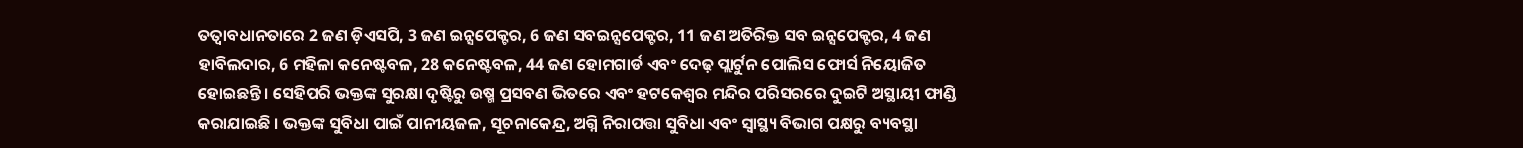ତତ୍ୱାବଧାନତାରେ 2 ଜଣ ଡ଼ିଏସପି, 3 ଜଣ ଇନ୍ସପେକ୍ଟର, 6 ଜଣ ସବଇନ୍ସପେକ୍ଟର, 11 ଜଣ ଅତିରିକ୍ତ ସବ ଇନ୍ସପେକ୍ଟର, 4 ଜଣ ହାବିଲଦାର, 6 ମହିଳା କନେଷ୍ଟବଳ, 28 କନେଷ୍ଟବଳ, 44 ଜଣ ହୋମଗାର୍ଡ ଏବଂ ଦେଢ଼ ପ୍ଲାର୍ଟୁନ ପୋଲିସ ଫୋର୍ସ ନିୟୋଜିତ ହୋଇଛନ୍ତି । ସେହିପରି ଭକ୍ତଙ୍କ ସୁରକ୍ଷା ଦୃଷ୍ଟିରୁ ଉଷ୍ମ ପ୍ରସବଣ ଭିତରେ ଏବଂ ହଟକେଶ୍ୱର ମନ୍ଦିର ପରିସରରେ ଦୁଇଟି ଅସ୍ଥାୟୀ ଫାଣ୍ଡି କରାଯାଇଛି । ଭକ୍ତଙ୍କ ସୁବିଧା ପାଇଁ ପାନୀୟଜଳ, ସୂଚନାକେନ୍ଦ୍ର, ଅଗ୍ନି ନିରାପତ୍ତା ସୁବିଧା ଏବଂ ସ୍ୱାସ୍ଥ୍ୟ ବିଭାଗ ପକ୍ଷରୁ ବ୍ୟବସ୍ଥା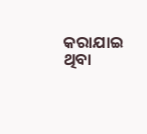କରାଯାଇ ଥିବା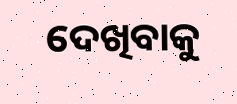ଦେଖିବାକୁ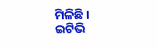ମିଳିଛି ।
ଇଟିଭି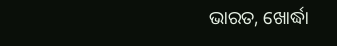ଭାରତ, ଖୋର୍ଦ୍ଧା